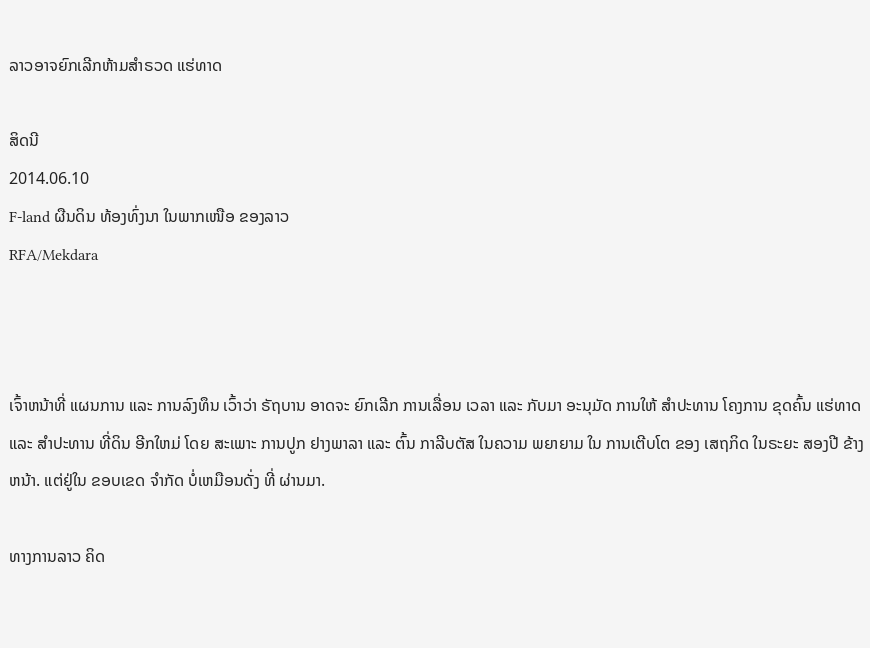ລາວອາຈຍົກເລີກຫ້າມສຳຣວດ ແຮ່ທາດ

ສິດນີ
2014.06.10
F-land ຜືນດິນ ທ້ອງທົ່ງນາ ໃນພາກເໜືອ ຂອງລາວ
RFA/Mekdara



ເຈົ້າຫນ້າທີ່ ແຜນການ ແລະ ການລົງທຶນ ເວົ້າວ່າ ຣັຖບານ ອາດຈະ ຍົກເລີກ ການເລື່ອນ ເວລາ ແລະ ກັບມາ ອະນຸມັດ ການໃຫ້ ສຳປະທານ ໂຄງການ ຂຸດຄົ້ນ ແຮ່ທາດ ແລະ ສຳປະທານ ທີ່ດິນ ອີກໃຫມ່ ໂດຍ ສະເພາະ ການປູກ ຢາງພາລາ ແລະ ຕົ້ນ ກາລີບຕັສ ໃນຄວາມ ພຍາຍາມ ໃນ ການເຕີບໂຕ ຂອງ ເສຖກິດ ໃນຣະຍະ ສອງປີ ຂ້າງຫນ້າ. ແຕ່ຢູ່ໃນ ຂອບເຂດ ຈຳກັດ ບໍ່ເຫມືອນດັ່ງ ທີ່ ຜ່ານມາ.

ທາງການລາວ ຄິດ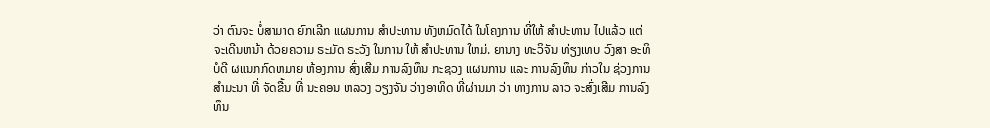ວ່າ ຕົນຈະ ບໍ່ສາມາດ ຍົກເລີກ ແຜນການ ສຳປະທານ ທັງຫມົດໄດ້ ໃນໂຄງການ ທີ່ໃຫ້ ສຳປະທານ ໄປແລ້ວ ແຕ່ ຈະເດີນຫນ້າ ດ້ວຍຄວາມ ຣະມັດ ຣະວັງ ໃນການ ໃຫ້ ສຳປະທານ ໃຫມ່. ຍານາງ ທະວິຈັນ ທ່ຽງເທບ ວົງສາ ອະທິບໍດີ ຜແນກກົດຫມາຍ ຫ້ອງການ ສົ່ງເສີມ ການລົງທຶນ ກະຊວງ ແຜນການ ແລະ ການລົງທຶນ ກ່າວໃນ ຊ່ວງການ ສຳມະນາ ທີ່ ຈັດຂື້ນ ທີ່ ນະຄອນ ຫລວງ ວຽງຈັນ ວ່າງອາທິດ ທີ່ຜ່ານມາ ວ່າ ທາງການ ລາວ ຈະສົ່ງເສີມ ການລົງທຶນ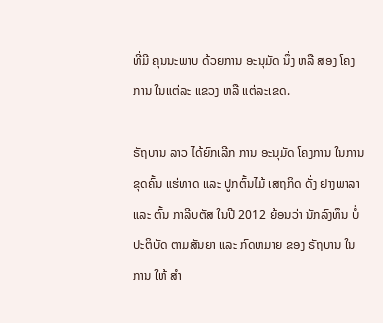ທີ່ມີ ຄຸນນະພາບ ດ້ວຍການ ອະນຸມັດ ນຶ່ງ ຫລື ສອງ ໂຄງການ ໃນແຕ່ລະ ແຂວງ ຫລື ແຕ່ລະເຂດ.

ຣັຖບານ ລາວ ໄດ້ຍົກເລີກ ການ ອະນຸມັດ ໂຄງການ ໃນການ ຂຸດຄົ້ນ ແຮ່ທາດ ແລະ ປູກຕົ້ນໄມ້ ເສຖກິດ ດັ່ງ ຢາງພາລາ ແລະ ຕົ້ນ ກາລີບຕັສ ໃນປີ 2012 ຍ້ອນວ່າ ນັກລົງທຶນ ບໍ່ ປະຕິບັດ ຕາມສັນຍາ ແລະ ກົດຫມາຍ ຂອງ ຣັຖບານ ໃນການ ໃຫ້ ສຳ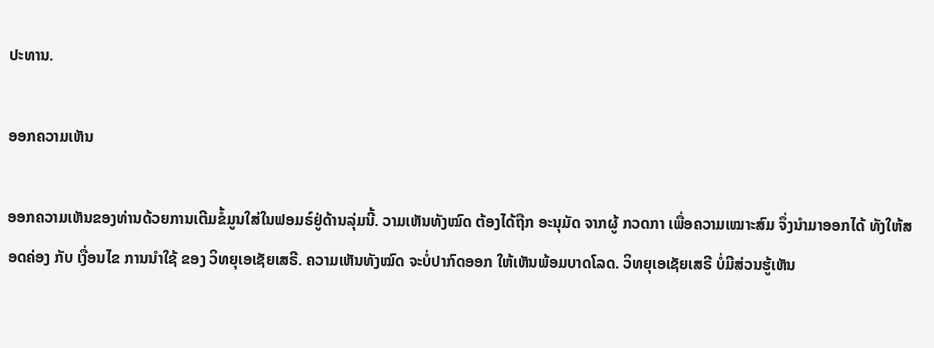ປະທານ.

ອອກຄວາມເຫັນ

ອອກຄວາມເຫັນຂອງທ່ານດ້ວຍການເຕີມຂໍ້ມູນໃສ່ໃນຟອມຣ໌ຢູ່ດ້ານລຸ່ມນີ້. ວາມເຫັນທັງໝົດ ຕ້ອງໄດ້ຖືກ ອະນຸມັດ ຈາກຜູ້ ກວດກາ ເພື່ອຄວາມເໝາະສົມ ຈຶ່ງນໍາມາອອກໄດ້ ທັງໃຫ້ສອດຄ່ອງ ກັບ ເງື່ອນໄຂ ການນຳໃຊ້ ຂອງ ວິທຍຸເອເຊັຍເສຣີ. ຄວາມເຫັນທັງໝົດ ຈະບໍ່ປາກົດອອກ ໃຫ້ເຫັນພ້ອມບາດໂລດ. ວິທຍຸເອເຊັຍເສຣີ ບໍ່ມີສ່ວນຮູ້ເຫັນ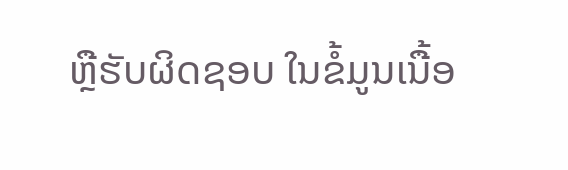ຫຼືຮັບຜິດຊອບ ໃນຂໍ້ມູນເນື້ອ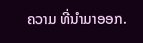ຄວາມ ທີ່ນໍາມາອອກ.